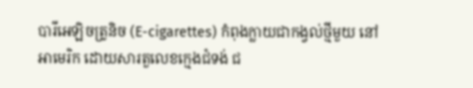បារីអេឡិចត្រូនិច (E-cigarettes) កំពុងក្លាយជាកង្វល់ថ្មីមួយ នៅអាមេរិក ដោយសារតួលេខក្មេងជំទង់ ជ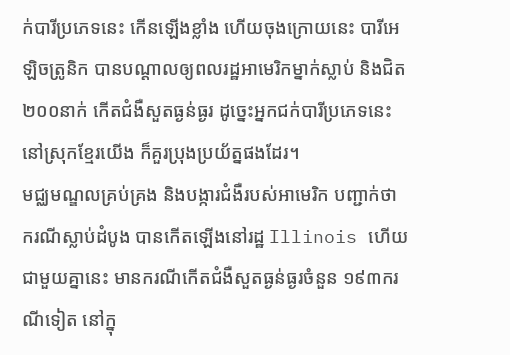ក់បារីប្រភេទនេះ កើនឡើងខ្លាំង ហើយចុងក្រោយនេះ បារីអេឡិចត្រូនិក បានបណ្ដាលឲ្យពលរដ្ឋអាមេរិកម្នាក់ស្លាប់ និងជិត ២០០នាក់ កើតជំងឺសួតធ្ងន់ធ្ងរ ដូច្នេះអ្នកជក់បារីប្រភេទនេះ នៅស្រុកខ្មែរយើង ក៏គួរប្រុងប្រយ័ត្នផងដែរ។
មជ្ឈមណ្ឌលគ្រប់គ្រង និងបង្ការជំងឺរបស់អាមេរិក បញ្ជាក់ថា ករណីស្លាប់ដំបូង បានកើតឡើងនៅរដ្ឋ Illinois ហើយជាមួយគ្នានេះ មានករណីកើតជំងឺសួតធ្ងន់ធ្ងរចំនួន ១៩៣ករណីទៀត នៅក្នុ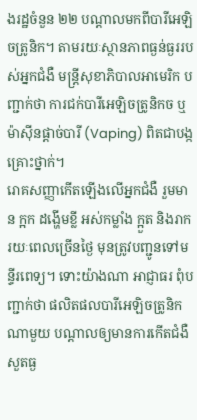ងរដ្ឋចំនួន ២២ បណ្ដាលមកពីបារីអេឡិចត្រូនិក។ តាមរយៈស្ថានភាពធ្ងន់ធ្ងររបស់អ្នកជំងឺ មន្ត្រីសុខាភិបាលអាមេរិក បញ្ជាក់ថា ការជក់បារីអេឡិចត្រូនិកច ឬម៉ាស៊ីនផ្ដាច់បារី (Vaping) ពិតជាបង្កគ្រោះថ្នាក់។
រោគសញ្ញាកើតឡើងលើអ្នកជំងឺ រួមមាន ក្អក ដង្ហើមខ្លី អស់កម្លាំង ក្អួត និងរាក រយៈពេលច្រើនថ្ងៃ មុនត្រូវបញ្ជូនទៅមន្ទីរពេទ្យ។ ទោះយ៉ាងណា អាជ្ញាធរ ពុំបញ្ជាក់ថា ផលិតផលបារីអេឡិចត្រូនិកណាមួយ បណ្ដាលឲ្យមានការកើតជំងឺសួតធ្ង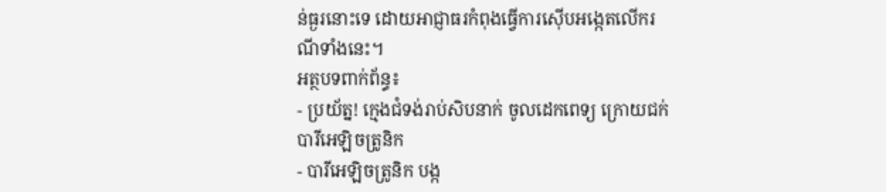ន់ធ្ងរនោះទេ ដោយអាជ្ញាធរកំពុងធ្វើការស៊ើបអង្កេតលើករណីទាំងនេះ។
អត្ថបទពាក់ព័ន្ធ៖
- ប្រយ័ត្ន! ក្មេងជំទង់រាប់សិបនាក់ ចូលដេកពេទ្យ ក្រោយជក់បារីអេឡិចត្រូនិក
- បារីអេឡិចត្រូនិក បង្ក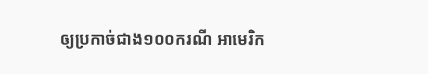ឲ្យប្រកាច់ជាង១០០ករណី អាមេរិក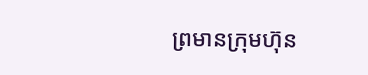ព្រមានក្រុមហ៊ុន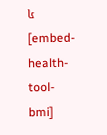៤
[embed-health-tool-bmi]